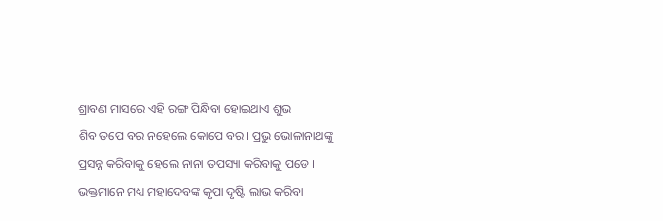ଶ୍ରାବଣ ମାସରେ ଏହି ରଙ୍ଗ ପିନ୍ଧିବା ହୋଇଥାଏ ଶୁଭ
ଶିବ ତପେ ବର ନହେଲେ କୋପେ ବର। ପ୍ରଭୁ ଭୋଳାନାଥଙ୍କୁ ପ୍ରସନ୍ନ କରିବାକୁ ହେଲେ ନାନା ତପସ୍ୟା କରିବାକୁ ପଡେ । ଭକ୍ତମାନେ ମଧ୍ୟ ମହାଦେବଙ୍କ କୃପା ଦୃଷ୍ଟି ଲାଭ କରିବା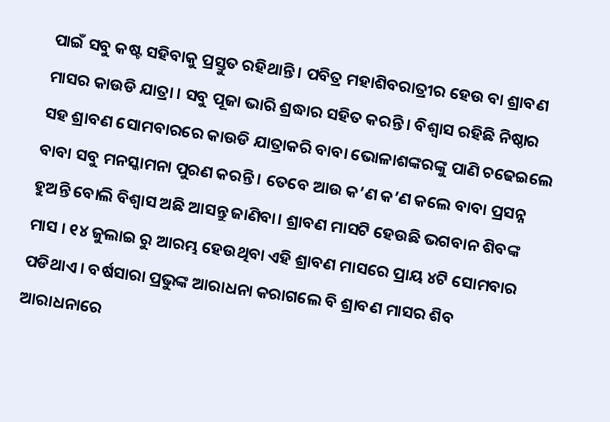ପାଇଁ ସବୁ କଷ୍ଟ ସହିବାକୁ ପ୍ରସ୍ତୁତ ରହିଥାନ୍ତି । ପବିତ୍ର ମହାଶିବରାତ୍ରୀର ହେଉ ବା ଶ୍ରାବଣ ମାସର କାଉଡି ଯାତ୍ରା । ସବୁ ପୂଜା ଭାରି ଶ୍ରଦ୍ଧାର ସହିତ କରନ୍ତି । ବିଶ୍ୱାସ ରହିଛି ନିଷ୍ଠାର ସହ ଶ୍ରାବଣ ସୋମବାରରେ କାଉଡି ଯାତ୍ରାକରି ବାବା ଭୋଳାଶଙ୍କରଙ୍କୁ ପାଣି ଚଢେଇଲେ ବାବା ସବୁ ମନସ୍କାମନା ପୁରଣ କରନ୍ତି । ତେବେ ଆଉ କ’ଣ କ’ଣ କଲେ ବାବା ପ୍ରସନ୍ନ ହୁଅନ୍ତି ବୋଲି ବିଶ୍ୱାସ ଅଛି ଆସନ୍ତୁ ଜାଣିବା। ଶ୍ରାବଣ ମାସଟି ହେଉଛି ଭଗବାନ ଶିବଙ୍କ ମାସ । ୧୪ ଜୁଲାଇ ରୁ ଆରମ୍ଭ ହେଉଥିବା ଏହି ଶ୍ରାବଣ ମାସରେ ପ୍ରାୟ ୪ଟି ସୋମବାର ପଡିଥାଏ । ବର୍ଷସାରା ପ୍ରଭୁଙ୍କ ଆରାଧନା କରାଗଲେ ବି ଶ୍ରାବଣ ମାସର ଶିବ ଆରାଧନାରେ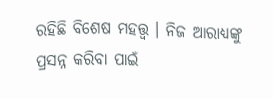ରହିଛି ବିଶେଷ ମହତ୍ତ୍ୱ । ନିଜ ଆରାଧ୍ୟଙ୍କୁ ପ୍ରସନ୍ନ କରିବା ପାଇଁ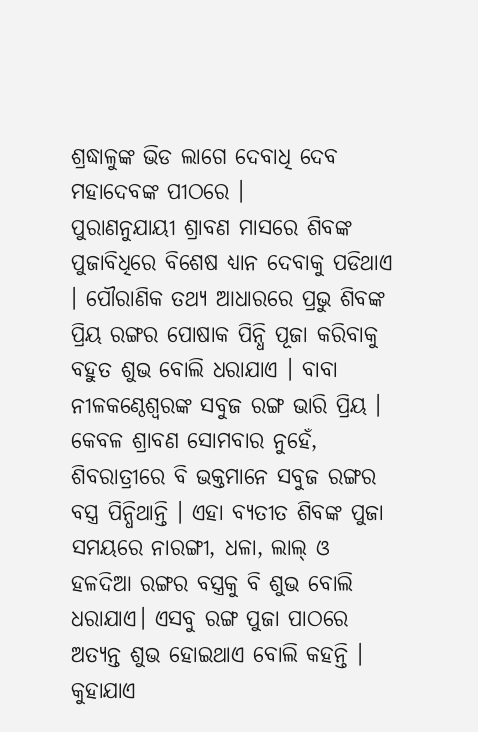ଶ୍ରଦ୍ଧାଳୁଙ୍କ ଭିଡ ଲାଗେ ଦେବାଧି ଦେବ ମହାଦେବଙ୍କ ପୀଠରେ ।
ପୁରାଣନୁଯାୟୀ ଶ୍ରାବଣ ମାସରେ ଶିବଙ୍କ ପୁଜାବିଧିରେ ବିଶେଷ ଧ୍ୟାନ ଦେବାକୁ ପଡିଥାଏ । ପୌରାଣିକ ତଥ୍ୟ ଆଧାରରେ ପ୍ରଭୁ ଶିବଙ୍କ ପ୍ରିୟ ରଙ୍ଗର ପୋଷାକ ପିନ୍ଧି ପୂଜା କରିବାକୁ ବହୁତ ଶୁଭ ବୋଲି ଧରାଯାଏ । ବାବା ନୀଳକଣ୍ଠେଶ୍ବରଙ୍କ ସବୁଜ ରଙ୍ଗ ଭାରି ପ୍ରିୟ । କେବଳ ଶ୍ରାବଣ ସୋମବାର ନୁହେଁ, ଶିବରାତ୍ରୀରେ ବି ଭକ୍ତମାନେ ସବୁଜ ରଙ୍ଗର ବସ୍ତ୍ର ପିନ୍ଧିଥାନ୍ତି । ଏହା ବ୍ୟତୀତ ଶିବଙ୍କ ପୁଜା ସମୟରେ ନାରଙ୍ଗୀ, ଧଳା, ଲାଲ୍ ଓ ହଳଦିଆ ରଙ୍ଗର ବସ୍ତ୍ରକୁ ବି ଶୁଭ ବୋଲି ଧରାଯାଏ। ଏସବୁ ରଙ୍ଗ ପୁଜା ପାଠରେ ଅତ୍ୟନ୍ତ ଶୁଭ ହୋଇଥାଏ ବୋଲି କହନ୍ତି । କୁହାଯାଏ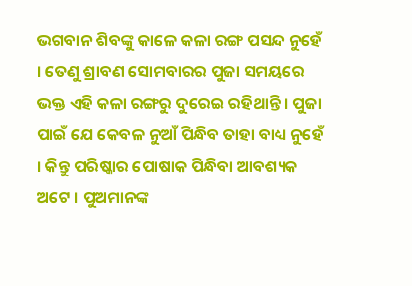ଭଗବାନ ଶିବଙ୍କୁ କାଳେ କଳା ରଙ୍ଗ ପସନ୍ଦ ନୁହେଁ । ତେଣୁ ଶ୍ରାବଣ ସୋମବାରର ପୁଜା ସମୟରେ ଭକ୍ତ ଏହି କଳା ରଙ୍ଗରୁ ଦୁରେଇ ରହିଥାନ୍ତି । ପୁଜା ପାଇଁ ଯେ କେବଳ ନୁଆଁ ପିନ୍ଧିବ ତାହା ବାଧ୍ୟ ନୁହେଁ । କିନ୍ତୁ ପରିଷ୍କାର ପୋଷାକ ପିନ୍ଧିବା ଆବଶ୍ୟକ ଅଟେ । ପୁଅମାନଙ୍କ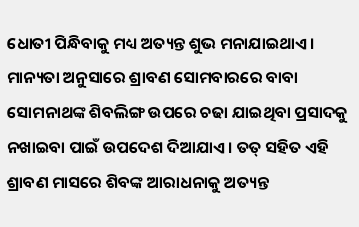ଧୋତୀ ପିନ୍ଧିବାକୁ ମଧ୍ୟ ଅତ୍ୟନ୍ତ ଶୁଭ ମନାଯାଇଥାଏ। ମାନ୍ୟତା ଅନୁସାରେ ଶ୍ରାବଣ ସୋମବାରରେ ବାବା ସୋମନାଥଙ୍କ ଶିବଲିଙ୍ଗ ଉପରେ ଚଢା ଯାଇଥିବା ପ୍ରସାଦକୁ ନଖାଇବା ପାଇଁ ଉପଦେଶ ଦିଆଯାଏ । ତତ୍ ସହିତ ଏହି ଶ୍ରାବଣ ମାସରେ ଶିବଙ୍କ ଆରାଧନାକୁ ଅତ୍ୟନ୍ତ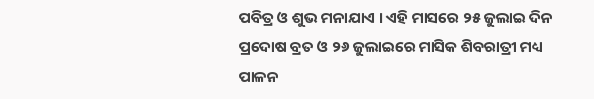ପବିତ୍ର ଓ ଶୁଭ ମନାଯାଏ । ଏହି ମାସରେ ୨୫ ଜୁଲାଇ ଦିନ ପ୍ରଦୋଷ ବ୍ରତ ଓ ୨୬ ଜୁଲାଇରେ ମାସିକ ଶିବରାତ୍ରୀ ମଧ୍ୟ ପାଳନ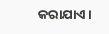କରାଯାଏ ।